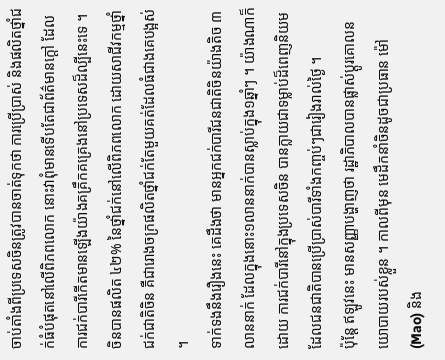ចាប់តាំងពីប្រទេសចិនត្រូវបានចាត់ទុកថា ការប្រើប្រាស់ និងផលិតថ្នាំជក់ធំបំផុតនៅលើពិភពលោក នោះវាពុំមានទើបតែជាព័ត៌មានក្តៅ ដែលការជក់បារីកើតមានឡើងយ៉ាងគគ្រឹកគគ្រេងនៅប្រទេសដ៏ល្បីនេះទេ ។ ចិនបានផលិត ៤២% នៃថ្នាំជក់នៅលើពិភពលោក ដោយសាជីវកម្មថ្នាំជក់ជាតិចិន គឺជារោងចក្រផលិតថ្នាំជក់តែមួយគត់ដែលធំជាងគេបង្អស់ ។
ទាក់ទងនឹងរឿងនេះ គេដឹងថា មានអ្នកជក់បារីជនជាតិចិនយ៉ាងតិច ៣ លាននាក់ ដែលក្នុងនោះ១លាននាក់បានស្លាប់ក្នុង១ឆ្នាំៗ ។ យ៉ាងណាក៏ដោយ ការជក់បារីនៅក្នុងប្រទេសចិន បានក្លាយជាទម្លាប់ដ៏ពេញនិយម ដែលជនជាតិបានប្រើប្រាស់បារីទាំងកញ្ចប់ៗជារៀងរាល់ថ្ងៃ ។
ប៉ុន្តែ ឥឡូវនេះ មានសញ្ញាបង្ហាញថា រដ្ឋាភិបាលបានផ្លាស់ប្តូរគោលនយោបាយរបស់ខ្លួន ។ កាលពីមុន មេដឹកនាំចិនដូចជាប្រធាន ម៉ៅ (Mao) និង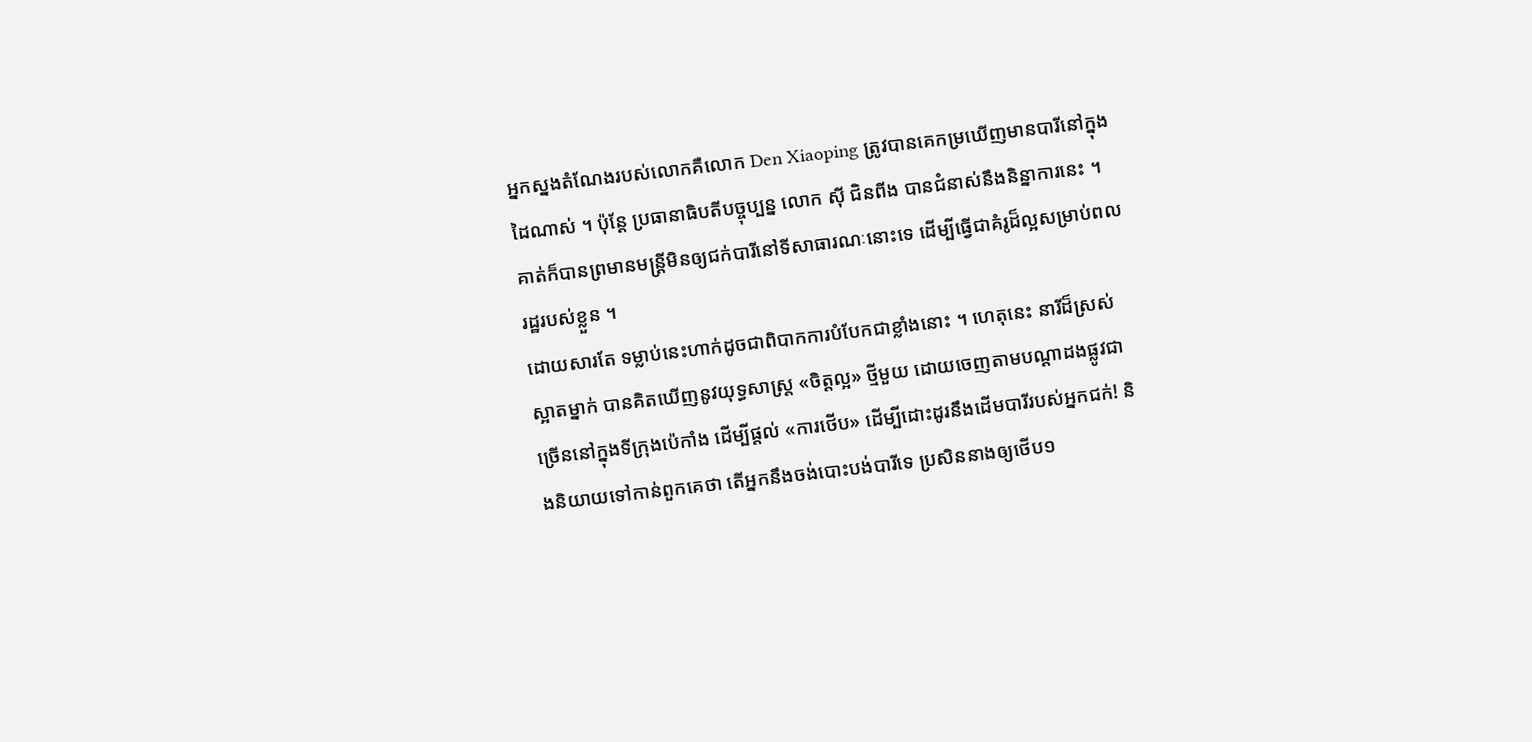អ្នកស្នងតំណែងរបស់លោកគឺលោក Den Xiaoping ត្រូវបានគេកម្រឃើញមានបារីនៅក្នុងដៃណាស់ ។ ប៉ុន្តែ ប្រធានាធិបតីបច្ចុប្បន្ន លោក ស៊ី ជិនពីង បានជំនាស់នឹងនិន្នាការនេះ ។ គាត់ក៏បានព្រមានមន្ត្រីមិនឲ្យជក់បារីនៅទីសាធារណៈនោះទេ ដើម្បីធ្វើជាគំរូដ៏ល្អសម្រាប់ពលរដ្ឋរបស់ខ្លួន ។
ដោយសារតែ ទម្លាប់នេះហាក់ដូចជាពិបាកការបំបែកជាខ្លាំងនោះ ។ ហេតុនេះ នារីដ៏ស្រស់ស្អាតម្នាក់ បានគិតឃើញនូវយុទ្ធសាស្ត្រ «ចិត្តល្អ» ថ្មីមួយ ដោយចេញតាមបណ្តាដងផ្លូវជាច្រើននៅក្នុងទីក្រុងប៉េកាំង ដើម្បីផ្តល់ «ការថើប» ដើម្បីដោះដូរនឹងដើមបារីរបស់អ្នកជក់! និងនិយាយទៅកាន់ពួកគេថា តើអ្នកនឹងចង់បោះបង់បារីទេ ប្រសិននាងឲ្យថើប១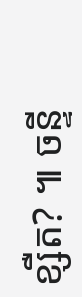ខ្សឺត? ៕ ចន្ទី